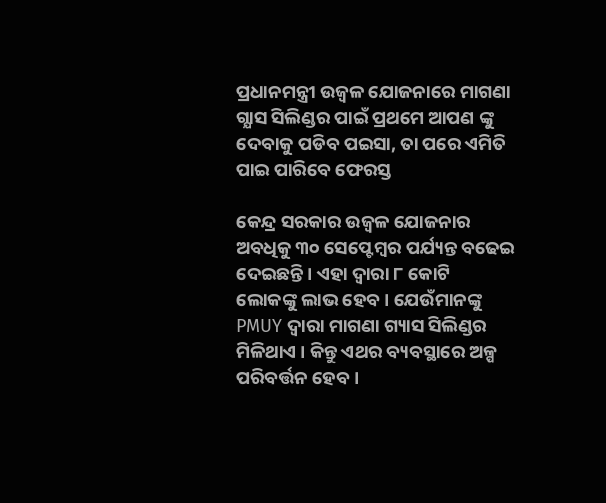ପ୍ରଧାନମନ୍ତ୍ରୀ ଉଜ୍ଵଳ ଯୋଜନାରେ ମାଗଣା ଗ୍ଯାସ ସିଲିଣ୍ଡର ପାଇଁ ପ୍ରଥମେ ଆପଣ ଙ୍କୁ ଦେବାକୁ ପଡିବ ପଇସା, ତା ପରେ ଏମିତି ପାଇ ପାରିବେ ଫେରସ୍ତ

କେନ୍ଦ୍ର ସରକାର ଉଜ୍ଵଳ ଯୋଜନାର ଅବଧିକୁ ୩୦ ସେପ୍ଟେମ୍ବର ପର୍ଯ୍ୟନ୍ତ ବଢେଇ ଦେଇଛନ୍ତି । ଏହା ଦ୍ଵାରା ୮ କୋଟି ଲୋକଙ୍କୁ ଲାଭ ହେବ । ଯେଉଁମାନଙ୍କୁ PMUY ଦ୍ଵାରା ମାଗଣା ଗ୍ୟାସ ସିଲିଣ୍ଡର ମିଳିଥାଏ । କିନ୍ତୁ ଏଥର ବ୍ୟବସ୍ଥାରେ ଅଳ୍ପ ପରିବର୍ତ୍ତନ ହେବ ।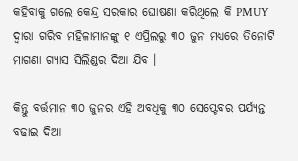କହିବାକୁ ଗଲେ କେନ୍ଦ୍ର ସରକାର ଘୋଷଣା କରିଥିଲେ କି PMUY ଦ୍ଵାରା ଗରିବ ମହିଳାମାନଙ୍କୁ ୧ ଏପ୍ରିଲରୁ ୩୦ ଜୁନ ମଧ୍ୟରେ ତିନୋଟି ମାଗଣା ଗ୍ୟାସ ସିଲିଣ୍ଡର ଦିଆ ଯିବ ।

କିନ୍ତୁ ବର୍ତ୍ତମାନ ୩୦ ଜୁନର ଏହି ଅବଧିକୁ ୩୦ ସେପ୍ଟେବର ପର୍ଯ୍ୟନ୍ତ ବଢାଇ ଦିଆ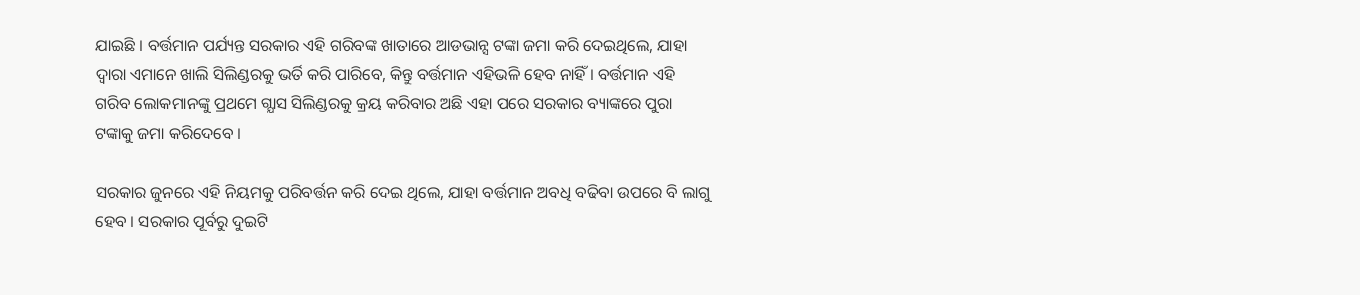ଯାଇଛି । ବର୍ତ୍ତମାନ ପର୍ଯ୍ୟନ୍ତ ସରକାର ଏହି ଗରିବଙ୍କ ଖାତାରେ ଆଡଭାନ୍ସ ଟଙ୍କା ଜମା କରି ଦେଇଥିଲେ, ଯାହା ଦ୍ଵାରା ଏମାନେ ଖାଲି ସିଲିଣ୍ଡରକୁ ଭର୍ତି କରି ପାରିବେ, କିନ୍ତୁ ବର୍ତ୍ତମାନ ଏହିଭଳି ହେବ ନାହିଁ । ବର୍ତ୍ତମାନ ଏହି ଗରିବ ଲୋକମାନଙ୍କୁ ପ୍ରଥମେ ଗ୍ଯାସ ସିଲିଣ୍ଡରକୁ କ୍ରୟ କରିବାର ଅଛି ଏହା ପରେ ସରକାର ବ୍ୟାଙ୍କରେ ପୁରା ଟଙ୍କାକୁ ଜମା କରିଦେବେ ।

ସରକାର ଜୁନରେ ଏହି ନିୟମକୁ ପରିବର୍ତ୍ତନ କରି ଦେଇ ଥିଲେ, ଯାହା ବର୍ତ୍ତମାନ ଅବଧି ବଢିବା ଉପରେ ବି ଲାଗୁ ହେବ । ସରକାର ପୂର୍ବରୁ ଦୁଇଟି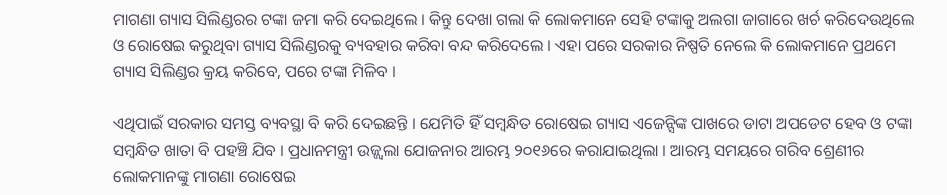ମାଗଣା ଗ୍ୟାସ ସିଲିଣ୍ଡରର ଟଙ୍କା ଜମା କରି ଦେଇଥିଲେ । କିନ୍ତୁ ଦେଖା ଗଲା କି ଲୋକମାନେ ସେହି ଟଙ୍କାକୁ ଅଲଗା ଜାଗାରେ ଖର୍ଚ କରିଦେଉଥିଲେ ଓ ରୋଷେଇ କରୁଥିବା ଗ୍ୟାସ ସିଲିଣ୍ଡରକୁ ବ୍ୟବହାର କରିବା ବନ୍ଦ କରିଦେଲେ । ଏହା ପରେ ସରକାର ନିଷ୍ପତି ନେଲେ କି ଲୋକମାନେ ପ୍ରଥମେ ଗ୍ୟାସ ସିଲିଣ୍ଡର କ୍ରୟ କରିବେ, ପରେ ଟଙ୍କା ମିଳିବ ।

ଏଥିପାଇଁ ସରକାର ସମସ୍ତ ବ୍ୟବସ୍ଥା ବି କରି ଦେଇଛନ୍ତି । ଯେମିତି ହିଁ ସମ୍ବନ୍ଧିତ ରୋଷେଇ ଗ୍ୟାସ ଏଜେନ୍ସିଙ୍କ ପାଖରେ ଡାଟା ଅପଡେଟ ହେବ ଓ ଟଙ୍କା ସମ୍ବନ୍ଧିତ ଖାତା ବି ପହଞ୍ଚି ଯିବ । ପ୍ରଧାନମନ୍ତ୍ରୀ ଉଜ୍ଜ୍ୱଲା ଯୋଜନାର ଆରମ୍ଭ ୨୦୧୬ରେ କରାଯାଇଥିଲା । ଆରମ୍ଭ ସମୟରେ ଗରିବ ଶ୍ରେଣୀର ଲୋକମାନଙ୍କୁ ମାଗଣା ରୋଷେଇ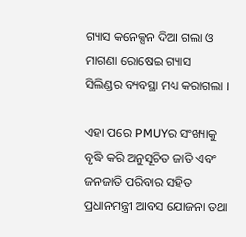ଗ୍ୟାସ କନେକ୍ସନ ଦିଆ ଗଲା ଓ ମାଗଣା ରୋଷେଇ ଗ୍ୟାସ ସିଲିଣ୍ଡର ବ୍ୟବସ୍ଥା ମଧ୍ୟ କରାଗଲା ।

ଏହା ପରେ PMUYର ସଂଖ୍ୟାକୁ ବୃଦ୍ଧି କରି ଅନୁସୂଚିତ ଜାତି ଏବଂ ଜନଜାତି ପରିବାର ସହିତ ପ୍ରଧାନମନ୍ତ୍ରୀ ଆବସ ଯୋଜନା ତଥା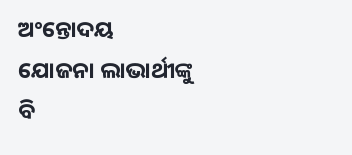ଅଂନ୍ତୋଦୟ ଯୋଜନା ଲାଭାର୍ଥୀଙ୍କୁ ବି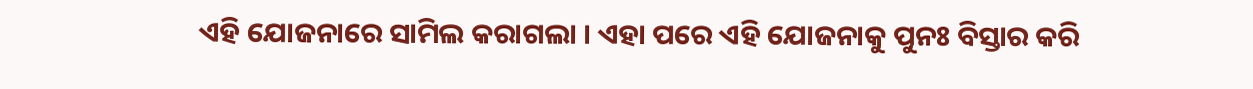ଏହି ଯୋଜନାରେ ସାମିଲ କରାଗଲା । ଏହା ପରେ ଏହି ଯୋଜନାକୁ ପୁନଃ ବିସ୍ତାର କରି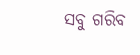ସବୁ ଗରିବ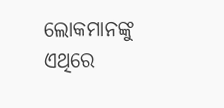ଲୋକମାନଙ୍କୁ ଏଥିରେ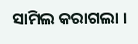ସାମିଲ କରାଗଲା ।